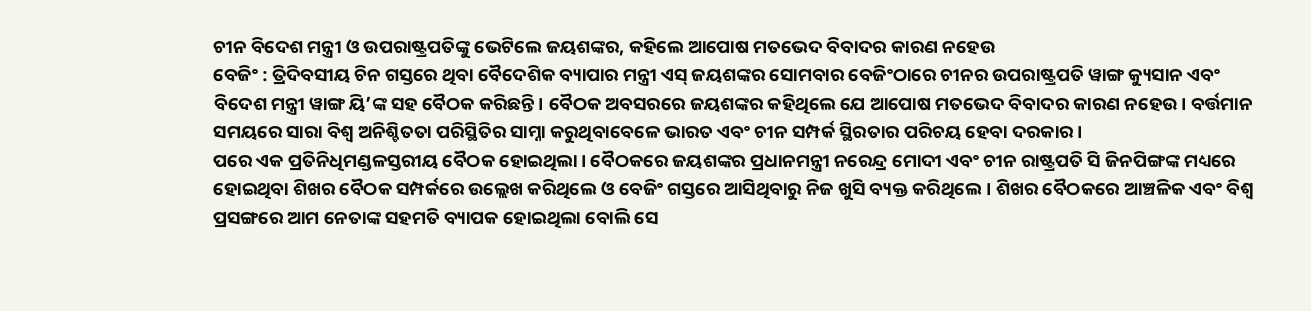ଚୀନ ବିଦେଶ ମନ୍ତ୍ରୀ ଓ ଉପରାଷ୍ଟ୍ରପତିଙ୍କୁ ଭେଟିଲେ ଜୟଶଙ୍କର, କହିଲେ ଆପୋଷ ମତଭେଦ ବିବାଦର କାରଣ ନହେଉ
ବେଜିଂ : ତ୍ରିଦିବସୀୟ ଚିନ ଗସ୍ତରେ ଥିବା ବୈଦେଶିକ ବ୍ୟାପାର ମନ୍ତ୍ରୀ ଏସ୍ ଜୟଶଙ୍କର ସୋମବାର ବେଜିଂଠାରେ ଚୀନର ଉପରାଷ୍ଟ୍ରପତି ୱାଙ୍ଗ କ୍ୟୁସାନ ଏବଂ ବିଦେଶ ମନ୍ତ୍ରୀ ୱାଙ୍ଗ ୟି’ଙ୍କ ସହ ବୈଠକ କରିଛନ୍ତି। ବୈଠକ ଅବସରରେ ଜୟଶଙ୍କର କହିଥିଲେ ଯେ ଆପୋଷ ମତଭେଦ ବିବାଦର କାରଣ ନହେଉ। ବର୍ତ୍ତମାନ ସମୟରେ ସାରା ବିଶ୍ୱ ଅନିଶ୍ଚିତତା ପରିସ୍ଥିତିର ସାମ୍ନା କରୁଥିବାବେଳେ ଭାରତ ଏବଂ ଚୀନ ସମ୍ପର୍କ ସ୍ଥିରତାର ପରିଚୟ ହେବା ଦରକାର।
ପରେ ଏକ ପ୍ରତିନିଧିମଣ୍ଡଳସ୍ତରୀୟ ବୈଠକ ହୋଇଥିଲା। ବୈଠକରେ ଜୟଶଙ୍କର ପ୍ରଧାନମନ୍ତ୍ରୀ ନରେନ୍ଦ୍ର ମୋଦୀ ଏବଂ ଚୀନ ରାଷ୍ଟ୍ରପତି ସି ଜିନପିଙ୍ଗଙ୍କ ମଧ୍ୟରେ ହୋଇଥିବା ଶିଖର ବୈଠକ ସମ୍ପର୍କରେ ଉଲ୍ଲେଖ କରିଥିଲେ ଓ ବେଜିଂ ଗସ୍ତରେ ଆସିଥିବାରୁ ନିଜ ଖୁସି ବ୍ୟକ୍ତ କରିଥିଲେ। ଶିଖର ବୈଠକରେ ଆଞ୍ଚଳିକ ଏବଂ ବିଶ୍ୱ ପ୍ରସଙ୍ଗରେ ଆମ ନେତାଙ୍କ ସହମତି ବ୍ୟାପକ ହୋଇଥିଲା ବୋଲି ସେ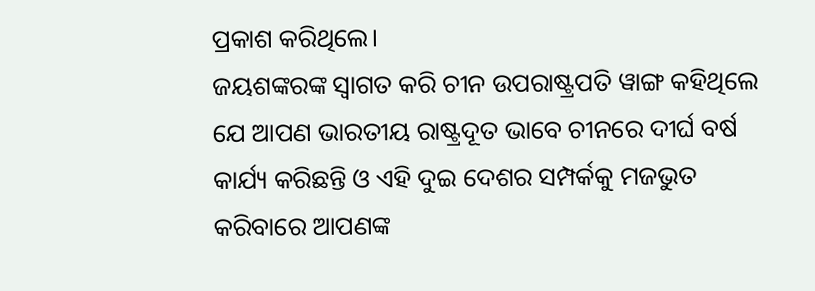ପ୍ରକାଶ କରିଥିଲେ।
ଜୟଶଙ୍କରଙ୍କ ସ୍ୱାଗତ କରି ଚୀନ ଉପରାଷ୍ଟ୍ରପତି ୱାଙ୍ଗ କହିଥିଲେ ଯେ ଆପଣ ଭାରତୀୟ ରାଷ୍ଟ୍ରଦୂତ ଭାବେ ଚୀନରେ ଦୀର୍ଘ ବର୍ଷ କାର୍ଯ୍ୟ କରିଛନ୍ତି ଓ ଏହି ଦୁଇ ଦେଶର ସମ୍ପର୍କକୁ ମଜଭୁତ କରିବାରେ ଆପଣଙ୍କ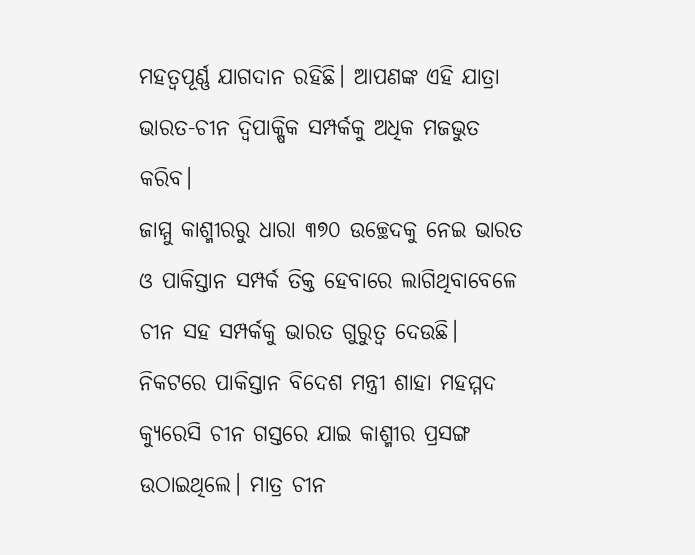ମହତ୍ୱପୂର୍ଣ୍ଣ ଯାଗଦାନ ରହିଛି। ଆପଣଙ୍କ ଏହି ଯାତ୍ରା ଭାରତ-ଚୀନ ଦ୍ୱିପାକ୍ଷିକ ସମ୍ପର୍କକୁ ଅଧିକ ମଜଭୁତ କରିବ।
ଜାମ୍ମୁ କାଶ୍ମୀରରୁ ଧାରା ୩୭୦ ଉଚ୍ଛେଦକୁ ନେଇ ଭାରତ ଓ ପାକିସ୍ତାନ ସମ୍ପର୍କ ତିକ୍ତ ହେବାରେ ଲାଗିଥିବାବେଳେ ଚୀନ ସହ ସମ୍ପର୍କକୁ ଭାରତ ଗୁରୁତ୍ୱ ଦେଉଛି। ନିକଟରେ ପାକିସ୍ତାନ ବିଦେଶ ମନ୍ତ୍ରୀ ଶାହା ମହମ୍ମଦ କ୍ୟୁରେସି ଚୀନ ଗସ୍ତରେ ଯାଇ କାଶ୍ମୀର ପ୍ରସଙ୍ଗ ଉଠାଇଥିଲେ। ମାତ୍ର ଚୀନ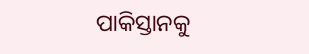ପାକିସ୍ତାନକୁ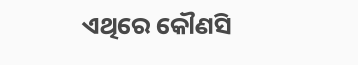ଏଥିରେ କୌଣସି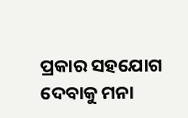ପ୍ରକାର ସହଯୋଗ ଦେବାକୁ ମନା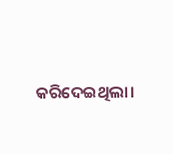କରିଦେଇଥିଲା।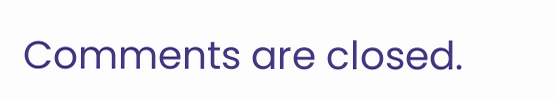Comments are closed.